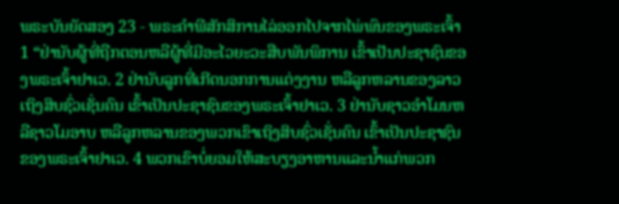ພຣະບັນຍັດສອງ 23 - ພຣະຄຳພີສັກສິການໄລ່ອອກໄປຈາກໄພ່ພົນຂອງພຣະເຈົ້າ 1 “ຢ່ານັບຜູ້ທີ່ຖືກຕອນຫລືຜູ້ທີ່ມີອະໄວຍະວະສືບພັນພິການ ເຂົ້າເປັນປະຊາຊົນຂອງພຣະເຈົ້າຢາເວ. 2 ຢ່ານັບລູກທີ່ເກີດນອກການແຕ່ງງານ ຫລືລູກຫລານຂອງລາວເຖິງສິບຊົ່ວເຊັ່ນຄົນ ເຂົ້າເປັນປະຊາຊົນຂອງພຣະເຈົ້າຢາເວ. 3 ຢ່ານັບຊາວອຳໂມນຫລືຊາວໂມອາບ ຫລືລູກຫລານຂອງພວກເຂົາເຖິງສິບຊົ່ວເຊັ່ນຄົນ ເຂົ້າເປັນປະຊາຊົນຂອງພຣະເຈົ້າຢາເວ. 4 ພວກເຂົາບໍ່ຍອມໃຫ້ສະບຽງອາຫານແລະນໍ້າແກ່ພວກ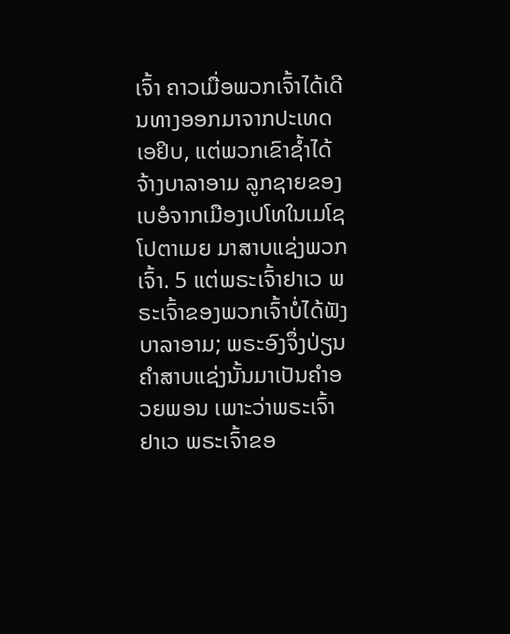ເຈົ້າ ຄາວເມື່ອພວກເຈົ້າໄດ້ເດີນທາງອອກມາຈາກປະເທດເອຢິບ, ແຕ່ພວກເຂົາຊໍ້າໄດ້ຈ້າງບາລາອາມ ລູກຊາຍຂອງເບອໍຈາກເມືອງເປໂທໃນເມໂຊໂປຕາເມຍ ມາສາບແຊ່ງພວກເຈົ້າ. 5 ແຕ່ພຣະເຈົ້າຢາເວ ພຣະເຈົ້າຂອງພວກເຈົ້າບໍ່ໄດ້ຟັງບາລາອາມ; ພຣະອົງຈຶ່ງປ່ຽນຄຳສາບແຊ່ງນັ້ນມາເປັນຄຳອວຍພອນ ເພາະວ່າພຣະເຈົ້າຢາເວ ພຣະເຈົ້າຂອ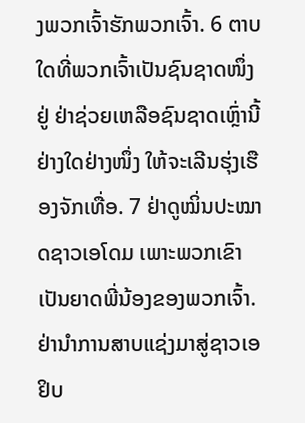ງພວກເຈົ້າຮັກພວກເຈົ້າ. 6 ຕາບໃດທີ່ພວກເຈົ້າເປັນຊົນຊາດໜຶ່ງຢູ່ ຢ່າຊ່ວຍເຫລືອຊົນຊາດເຫຼົ່ານີ້ຢ່າງໃດຢ່າງໜຶ່ງ ໃຫ້ຈະເລີນຮຸ່ງເຮືອງຈັກເທື່ອ. 7 ຢ່າດູໝິ່ນປະໝາດຊາວເອໂດມ ເພາະພວກເຂົາເປັນຍາດພີ່ນ້ອງຂອງພວກເຈົ້າ. ຢ່ານຳການສາບແຊ່ງມາສູ່ຊາວເອຢິບ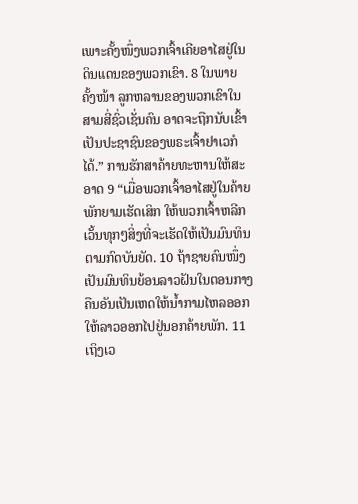ເພາະຄັ້ງໜຶ່ງພວກເຈົ້າເຄີຍອາໄສຢູ່ໃນດິນແດນຂອງພວກເຂົາ. 8 ໃນພາຍຄັ້ງໜ້າ ລູກຫລານຂອງພວກເຂົາໃນສາມສີ່ຊົ່ວເຊັ່ນຄົນ ອາດຈະຖືກນັບເຂົ້າເປັນປະຊາຊົນຂອງພຣະເຈົ້າຢາເວກໍໄດ້.” ການຮັກສາຄ້າຍທະຫານໃຫ້ສະອາດ 9 “ເມື່ອພວກເຈົ້າອາໄສຢູ່ໃນຄ້າຍພັກຍາມເຮັດເສິກ ໃຫ້ພວກເຈົ້າຫລີກເວັ້ນທຸກໆສິ່ງທີ່ຈະເຮັດໃຫ້ເປັນມົນທິນຕາມກົດບັນຍັດ. 10 ຖ້າຊາຍຄົນໜຶ່ງເປັນມົນທິນຍ້ອນລາວຝັນໃນຕອນກາງຄືນອັນເປັນເຫດໃຫ້ນໍ້າກາມໄຫລອອກ ໃຫ້ລາວອອກໄປຢູ່ນອກຄ້າຍພັກ. 11 ເຖິງເວ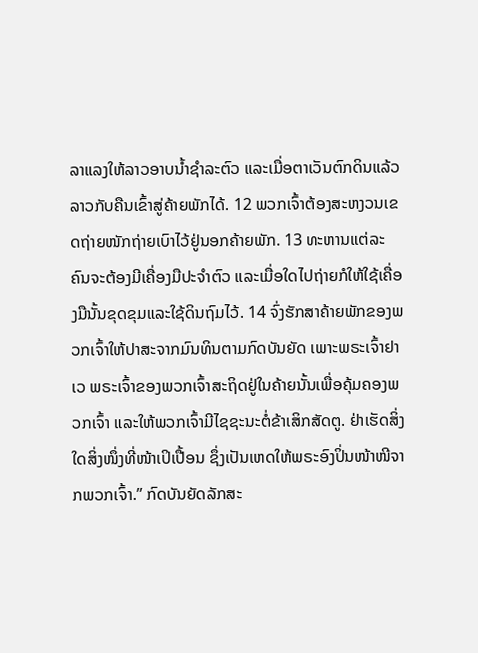ລາແລງໃຫ້ລາວອາບນໍ້າຊຳລະຕົວ ແລະເມື່ອຕາເວັນຕົກດິນແລ້ວ ລາວກັບຄືນເຂົ້າສູ່ຄ້າຍພັກໄດ້. 12 ພວກເຈົ້າຕ້ອງສະຫງວນເຂດຖ່າຍໜັກຖ່າຍເບົາໄວ້ຢູ່ນອກຄ້າຍພັກ. 13 ທະຫານແຕ່ລະຄົນຈະຕ້ອງມີເຄື່ອງມືປະຈຳຕົວ ແລະເມື່ອໃດໄປຖ່າຍກໍໃຫ້ໃຊ້ເຄື່ອງມືນັ້ນຂຸດຂຸມແລະໃຊ້ດິນຖົມໄວ້. 14 ຈົ່ງຮັກສາຄ້າຍພັກຂອງພວກເຈົ້າໃຫ້ປາສະຈາກມົນທິນຕາມກົດບັນຍັດ ເພາະພຣະເຈົ້າຢາເວ ພຣະເຈົ້າຂອງພວກເຈົ້າສະຖິດຢູ່ໃນຄ້າຍນັ້ນເພື່ອຄຸ້ມຄອງພວກເຈົ້າ ແລະໃຫ້ພວກເຈົ້າມີໄຊຊະນະຕໍ່ຂ້າເສິກສັດຕູ. ຢ່າເຮັດສິ່ງໃດສິ່ງໜຶ່ງທີ່ໜ້າເປິເປື້ອນ ຊຶ່ງເປັນເຫດໃຫ້ພຣະອົງປິ່ນໜ້າໜີຈາກພວກເຈົ້າ.” ກົດບັນຍັດລັກສະ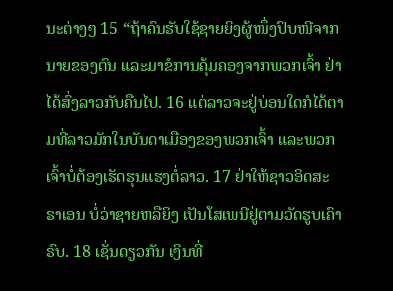ນະຕ່າງໆ 15 “ຖ້າຄົນຮັບໃຊ້ຊາຍຍິງຜູ້ໜຶ່ງປົບໜີຈາກນາຍຂອງຕົນ ແລະມາຂໍການຄຸ້ມຄອງຈາກພວກເຈົ້າ ຢ່າໄດ້ສົ່ງລາວກັບຄືນໄປ. 16 ແຕ່ລາວຈະຢູ່ບ່ອນໃດກໍໄດ້ຕາມທີ່ລາວມັກໃນບັນດາເມືອງຂອງພວກເຈົ້າ ແລະພວກເຈົ້າບໍ່ຕ້ອງເຮັດຮຸນແຮງຕໍ່ລາວ. 17 ຢ່າໃຫ້ຊາວອິດສະຣາເອນ ບໍ່ວ່າຊາຍຫລືຍິງ ເປັນໂສເພນີຢູ່ຕາມວັດຮູບເຄົາຣົບ. 18 ເຊັ່ນດຽວກັນ ເງິນທີ່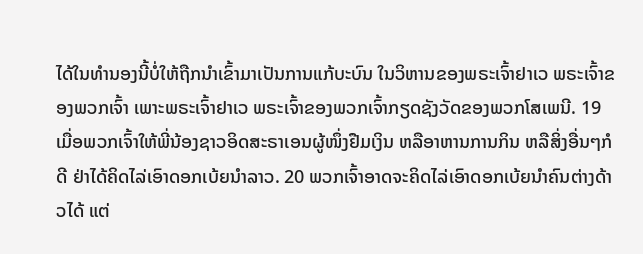ໄດ້ໃນທຳນອງນີ້ບໍ່ໃຫ້ຖືກນຳເຂົ້າມາເປັນການແກ້ບະບົນ ໃນວິຫານຂອງພຣະເຈົ້າຢາເວ ພຣະເຈົ້າຂອງພວກເຈົ້າ ເພາະພຣະເຈົ້າຢາເວ ພຣະເຈົ້າຂອງພວກເຈົ້າກຽດຊັງວັດຂອງພວກໂສເພນີ. 19 ເມື່ອພວກເຈົ້າໃຫ້ພີ່ນ້ອງຊາວອິດສະຣາເອນຜູ້ໜຶ່ງຢືມເງິນ ຫລືອາຫານການກິນ ຫລືສິ່ງອື່ນໆກໍດີ ຢ່າໄດ້ຄິດໄລ່ເອົາດອກເບ້ຍນຳລາວ. 20 ພວກເຈົ້າອາດຈະຄິດໄລ່ເອົາດອກເບ້ຍນຳຄົນຕ່າງດ້າວໄດ້ ແຕ່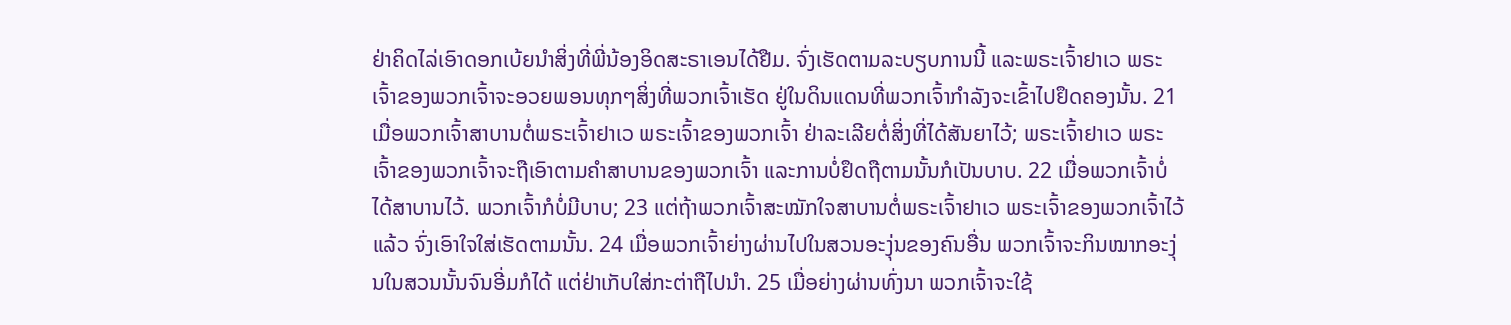ຢ່າຄິດໄລ່ເອົາດອກເບ້ຍນຳສິ່ງທີ່ພີ່ນ້ອງອິດສະຣາເອນໄດ້ຢືມ. ຈົ່ງເຮັດຕາມລະບຽບການນີ້ ແລະພຣະເຈົ້າຢາເວ ພຣະເຈົ້າຂອງພວກເຈົ້າຈະອວຍພອນທຸກໆສິ່ງທີ່ພວກເຈົ້າເຮັດ ຢູ່ໃນດິນແດນທີ່ພວກເຈົ້າກຳລັງຈະເຂົ້າໄປຢຶດຄອງນັ້ນ. 21 ເມື່ອພວກເຈົ້າສາບານຕໍ່ພຣະເຈົ້າຢາເວ ພຣະເຈົ້າຂອງພວກເຈົ້າ ຢ່າລະເລີຍຕໍ່ສິ່ງທີ່ໄດ້ສັນຍາໄວ້; ພຣະເຈົ້າຢາເວ ພຣະເຈົ້າຂອງພວກເຈົ້າຈະຖືເອົາຕາມຄຳສາບານຂອງພວກເຈົ້າ ແລະການບໍ່ຢຶດຖືຕາມນັ້ນກໍເປັນບາບ. 22 ເມື່ອພວກເຈົ້າບໍ່ໄດ້ສາບານໄວ້. ພວກເຈົ້າກໍບໍ່ມີບາບ; 23 ແຕ່ຖ້າພວກເຈົ້າສະໝັກໃຈສາບານຕໍ່ພຣະເຈົ້າຢາເວ ພຣະເຈົ້າຂອງພວກເຈົ້າໄວ້ແລ້ວ ຈົ່ງເອົາໃຈໃສ່ເຮັດຕາມນັ້ນ. 24 ເມື່ອພວກເຈົ້າຍ່າງຜ່ານໄປໃນສວນອະງຸ່ນຂອງຄົນອື່ນ ພວກເຈົ້າຈະກິນໝາກອະງຸ່ນໃນສວນນັ້ນຈົນອີ່ມກໍໄດ້ ແຕ່ຢ່າເກັບໃສ່ກະຕ່າຖືໄປນຳ. 25 ເມື່ອຍ່າງຜ່ານທົ່ງນາ ພວກເຈົ້າຈະໃຊ້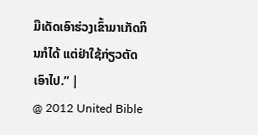ມືເດັດເອົາຮ່ວງເຂົ້າມາເກັດກິນກໍໄດ້ ແຕ່ຢ່າໃຊ້ກ່ຽວຕັດເອົາໄປ.” |
@ 2012 United Bible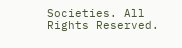Societies. All Rights Reserved.